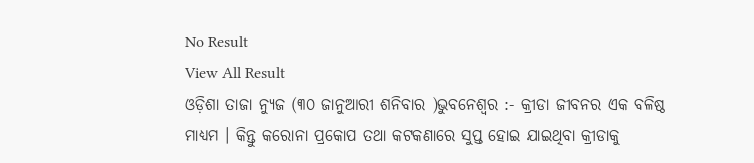No Result
View All Result
ଓଡ଼ିଶା ତାଜା ନ୍ୟୁଜ (୩୦ ଜାନୁଆରୀ ଶନିବାର )ଭୁବନେଶ୍ୱର :- କ୍ରୀଡା ଜୀବନର ଏକ ବଳିଷ୍ଠ ମାଧ୍ୟମ । କିନ୍ତୁ କରୋନା ପ୍ରକୋପ ତଥା କଟକଣାରେ ସୁପ୍ତ ହୋଇ ଯାଇଥିବା କ୍ରୀଡାକୁ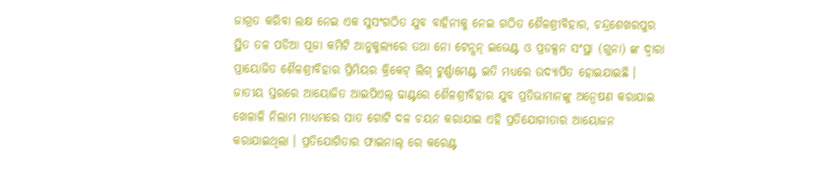ଜାଗ୍ରତ କରିବା ଲକ୍ଷ ନେଇ ଏକ ସୁସଂଗଠିତ ଯୁବ ବାହିନୀକୁ ନେଇ ଗଠିତ ଶୈଳଶ୍ରୀବିହାର, ଚନ୍ଦ୍ରଶେଖରପୁର ସ୍ଥିତ ତଳ ପଡିଆ ପୂଜା କମିଟି ଆନୁକୁଲ୍ୟରେ ତଥା ନୋ ଟେନ୍ସନ୍ ଇଭେଣ୍ଟ ଓ ପ୍ରଡକ୍ସନ ସଂସ୍ଥା (ଗୁନା) ଙ୍କ ଦ୍ୱାରା ପ୍ରାୟୋଜିତ ଶୈଳଶ୍ରୀବିହାର ପ୍ରିମିୟର କ୍ରିକେଟ୍ ଲିଗ୍ ଟୁର୍ଣ୍ଣାମେଣ୍ଟ ଇତି ମଧ୍ୟରେ ଉଦ୍ଯାପିତ ହୋଇଯାଇଛି । ଜାତୀୟ ସ୍ତରରେ ଆୟୋଜିତ ଆଇପିଏଲ୍ ଢାଣ୍ଟରେ ଶୈଳଶ୍ରୀବିହାର ଯୁବ ପ୍ରତିଭାମାନଙ୍କୁ ଅନ୍ୱେଷଣ କରାଯାଇ ଖେଳାଳି ନିଲାମ ମାଧ୍ୟମରେ ସାତ ଗୋଟି ଦଳ ଚୟନ କରାଯାଇ ଏହି ପ୍ରତିଯୋଗୀତାର ଆୟୋଜନ କରାଯାଇଥିଲା । ପ୍ରତିଯୋଗିତାର ଫାଇନାଲ୍ ରେ କରେଣ୍ଟ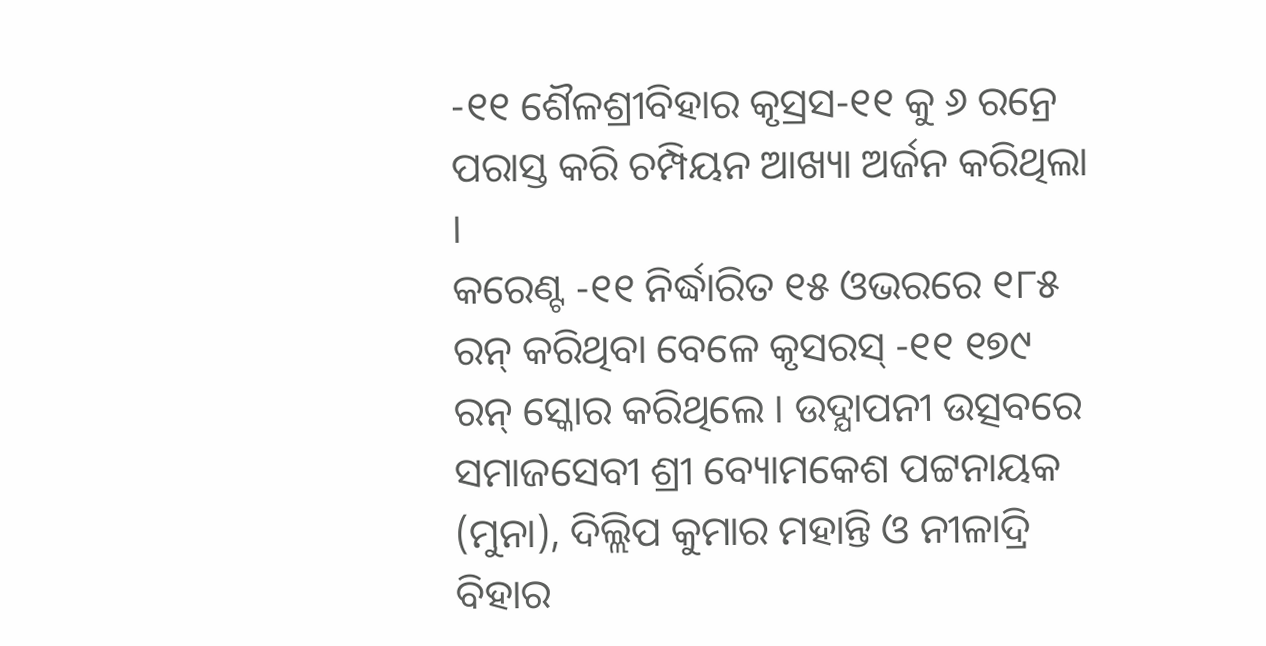-୧୧ ଶୈଳଶ୍ରୀବିହାର କୃସ୍ରସ-୧୧ କୁ ୬ ରନ୍ରେ ପରାସ୍ତ କରି ଚମ୍ପିୟନ ଆଖ୍ୟା ଅର୍ଜନ କରିଥିଲା ।
କରେଣ୍ଟ -୧୧ ନିର୍ଦ୍ଧାରିତ ୧୫ ଓଭରରେ ୧୮୫ ରନ୍ କରିଥିବା ବେଳେ କୃସରସ୍ -୧୧ ୧୭୯ ରନ୍ ସ୍କୋର କରିଥିଲେ । ଉଦ୍ଯାପନୀ ଉତ୍ସବରେ ସମାଜସେବୀ ଶ୍ରୀ ବ୍ୟୋମକେଶ ପଟ୍ଟନାୟକ (ମୁନା), ଦିଲ୍ଲିପ କୁମାର ମହାନ୍ତି ଓ ନୀଳାଦ୍ରି ବିହାର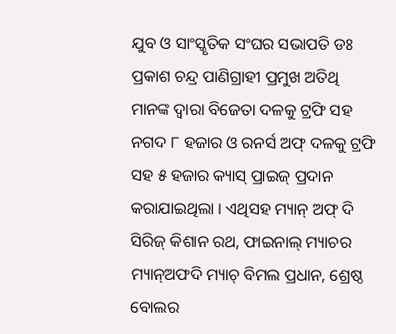ଯୁବ ଓ ସାଂସ୍କୃତିକ ସଂଘର ସଭାପତି ଡଃ ପ୍ରକାଶ ଚନ୍ଦ୍ର ପାଣିଗ୍ରାହୀ ପ୍ରମୁଖ ଅତିଥି ମାନଙ୍କ ଦ୍ୱାରା ବିଜେତା ଦଳକୁ ଟ୍ରଫି ସହ ନଗଦ ୮ ହଜାର ଓ ରନର୍ସ ଅଫ୍ ଦଳକୁ ଟ୍ରଫି ସହ ୫ ହଜାର କ୍ୟାସ୍ ପ୍ରାଇଜ୍ ପ୍ରଦାନ କରାଯାଇଥିଲା । ଏଥିସହ ମ୍ୟାନ୍ ଅଫ୍ ଦି ସିରିଜ୍ କିଶାନ ରଥ, ଫାଇନାଲ୍ ମ୍ୟାଚର ମ୍ୟାନ୍ଅଫଦି ମ୍ୟାଚ୍ ବିମଲ ପ୍ରଧାନ, ଶ୍ରେଷ୍ଠ ବୋଲର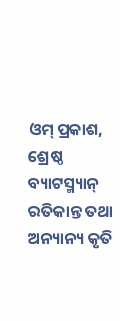ଓମ୍ ପ୍ରକାଶ, ଶ୍ରେଷ୍ଠ ବ୍ୟାଟସ୍ମ୍ୟାନ୍ ରତିକାନ୍ତ ତଥା ଅନ୍ୟାନ୍ୟ କୃତି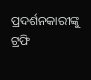ପ୍ରଦର୍ଶନକାରୀଙ୍କୁ ଟ୍ରଫି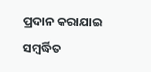ପ୍ରଦାନ କରାଯାଇ ସମ୍ବର୍ଦ୍ଧିତ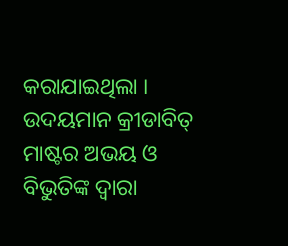କରାଯାଇଥିଲା । ଉଦୟମାନ କ୍ରୀଡାବିତ୍ ମାଷ୍ଟର ଅଭୟ ଓ ବିଭୁତିଙ୍କ ଦ୍ୱାରା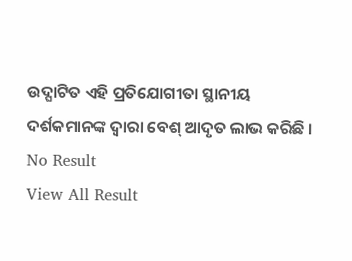ଉଦ୍ଘାଟିତ ଏହି ପ୍ରତିଯୋଗୀତା ସ୍ଥାନୀୟ ଦର୍ଶକମାନଙ୍କ ଦ୍ୱାରା ବେଶ୍ ଆଦୃତ ଲାଭ କରିଛି ।
No Result
View All Result